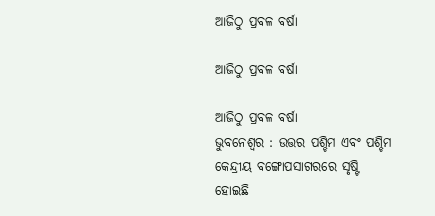ଆଜିଠୁ ପ୍ରବଳ ବର୍ଷା

ଆଜିଠୁ ପ୍ରବଳ ବର୍ଷା

ଆଜିଠୁ ପ୍ରବଳ ବର୍ଷା
ଭୁବନେଶ୍ବର : ଉତ୍ତର ପଶ୍ଚିମ ଏବଂ ପଶ୍ଚିମ କେନ୍ଦ୍ରୀୟ ବଙ୍ଗୋପସାଗରରେ ସୃଷ୍ଟି ହୋଇଛି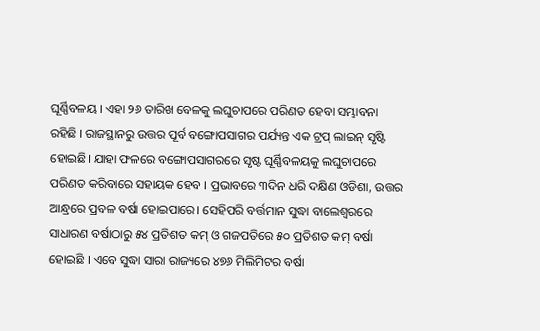ଘୂର୍ଣ୍ଣିବଳୟ । ଏହା ୨୬ ତାରିଖ ବେଳକୁ ଲଘୁଚାପରେ ପରିଣତ ହେବା ସମ୍ଭାବନା ରହିଛି । ରାଜସ୍ଥାନରୁ ଉତ୍ତର ପୂର୍ବ ବଙ୍ଗୋପସାଗର ପର୍ଯ୍ୟନ୍ତ ଏକ ଟ୍ରପ୍ ଲାଇନ୍ ସୃଷ୍ଟି ହୋଇଛି। ଯାହା ଫଳରେ ବଙ୍ଗୋପସାଗରରେ ସୃଷ୍ଟ ଘୂର୍ଣ୍ଣିବଳୟକୁ ଲଘୁଚାପରେ ପରିଣତ କରିବାରେ ସହାୟକ ହେବ । ପ୍ରଭାବରେ ୩ଦିନ ଧରି ଦକ୍ଷିଣ ଓଡିଶା, ଉତ୍ତର ଆନ୍ଧ୍ରରେ ପ୍ରବଳ ବର୍ଷା ହୋଇପାରେ। ସେହିପରି ବର୍ତ୍ତମାନ ସୁଦ୍ଧା ବାଲେଶ୍ବରରେ ସାଧାରଣ ବର୍ଷାଠାରୁ ୫୪ ପ୍ରତିଶତ କମ୍ ଓ ଗଜପତିରେ ୫୦ ପ୍ରତିଶତ କମ୍ ବର୍ଷା ହୋଇଛି । ଏବେ ସୁଦ୍ଧା ସାରା ରାଜ୍ୟରେ ୪୭୬ ମିଲିମିଟର ବର୍ଷା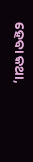ହେବା କଥା,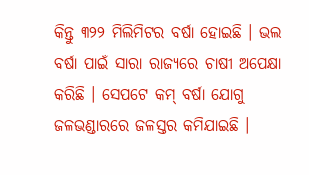କିନ୍ତୁ ୩୨୨ ମିଲିମିଟର ବର୍ଷା ହୋଇଛି । ଭଲ ବର୍ଷା ପାଇଁ ସାରା ରାଜ୍ୟରେ ଚାଷୀ ଅପେକ୍ଷା କରିଛି । ସେପଟେ କମ୍ ବର୍ଷା ଯୋଗୁ ଜଳଭଣ୍ଡାରରେ ଜଳସ୍ତର କମିଯାଇଛି ।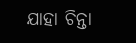ଯାହା ଚିନ୍ତା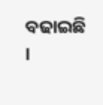ବଢାଇଛି ।